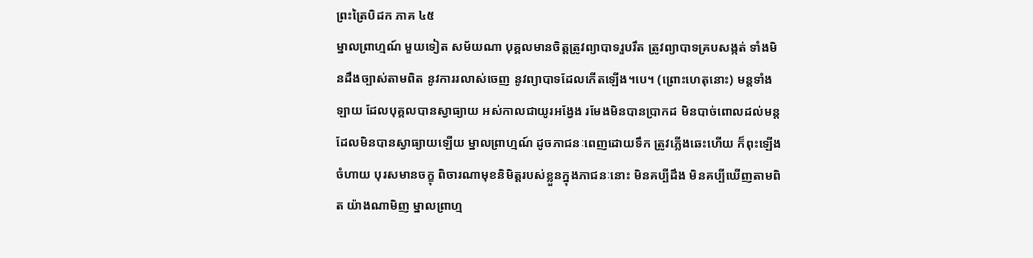ព្រះត្រៃបិដក ភាគ ៤៥
ម្នាលព្រាហ្មណ៍ មួយទៀត សម័យណា បុគ្គលមានចិត្តត្រូវព្យាបាទរួបរឹត ត្រូវព្យាបាទគ្របសង្កត់ ទាំងមិនដឹងច្បាស់តាមពិត នូវការរលាស់ចេញ នូវព្យាបាទដែលកើតឡើង។បេ។ (ព្រោះហេតុនោះ) មន្តទាំងឡាយ ដែលបុគ្គលបានស្វាធ្យាយ អស់កាលជាយូរអង្វែង រមែងមិនបានប្រាកដ មិនបាច់ពោលដល់មន្តដែលមិនបានស្វាធ្យាយឡើយ ម្នាលព្រាហ្មណ៍ ដូចភាជនៈពេញដោយទឹក ត្រូវភ្លើងឆេះហើយ ក៏ពុះឡើងចំហាយ បុរសមានចក្ខុ ពិចារណាមុខនិមិត្តរបស់ខ្លួនក្នុងភាជនៈនោះ មិនគប្បីដឹង មិនគប្បីឃើញតាមពិត យ៉ាងណាមិញ ម្នាលព្រាហ្ម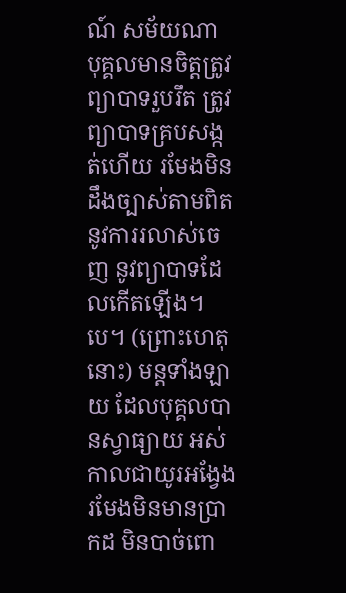ណ៍ សម័យណា បុគ្គលមានចិត្តត្រូវព្យាបាទរួបរឹត ត្រូវព្យាបាទគ្របសង្កត់ហើយ រមែងមិនដឹងច្បាស់តាមពិត នូវការរលាស់ចេញ នូវព្យាបាទដែលកើតឡើង។បេ។ (ព្រោះហេតុនោះ) មន្តទាំងឡាយ ដែលបុគ្គលបានស្វាធ្យាយ អស់កាលជាយូរអង្វែង រមែងមិនមានប្រាកដ មិនបាច់ពោ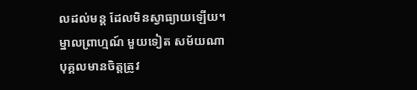លដល់មន្ត ដែលមិនស្វាធ្យាយឡើយ។ ម្នាលព្រាហ្មណ៍ មួយទៀត សម័យណា បុគ្គលមានចិត្តត្រូវ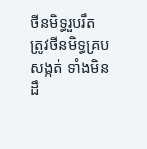ថីនមិទ្ធរួបរឹត ត្រូវថីនមិទ្ធគ្របសង្កត់ ទាំងមិនដឹ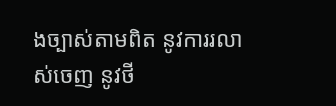ងច្បាស់តាមពិត នូវការរលាស់ចេញ នូវថី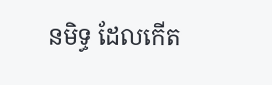នមិទ្ធ ដែលកើត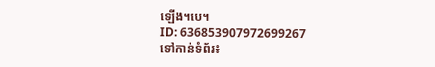ឡើង។បេ។
ID: 636853907972699267
ទៅកាន់ទំព័រ៖